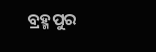ବ୍ରହ୍ମପୁର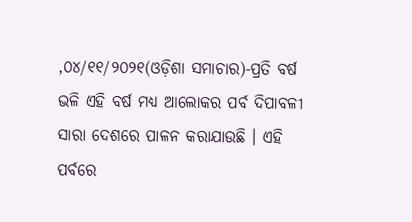,୦୪/୧୧/୨୦୨୧(ଓଡ଼ିଶା ସମାଚାର)-ପ୍ରତି ବର୍ଷ ଭଳି ଏହି ବର୍ଷ ମଧ୍ୟ ଆଲୋକର ପର୍ବ ଦିପାବଳୀ ସାରା ଦେଶରେ ପାଳନ କରାଯାଉଛି । ଏହି ପର୍ବରେ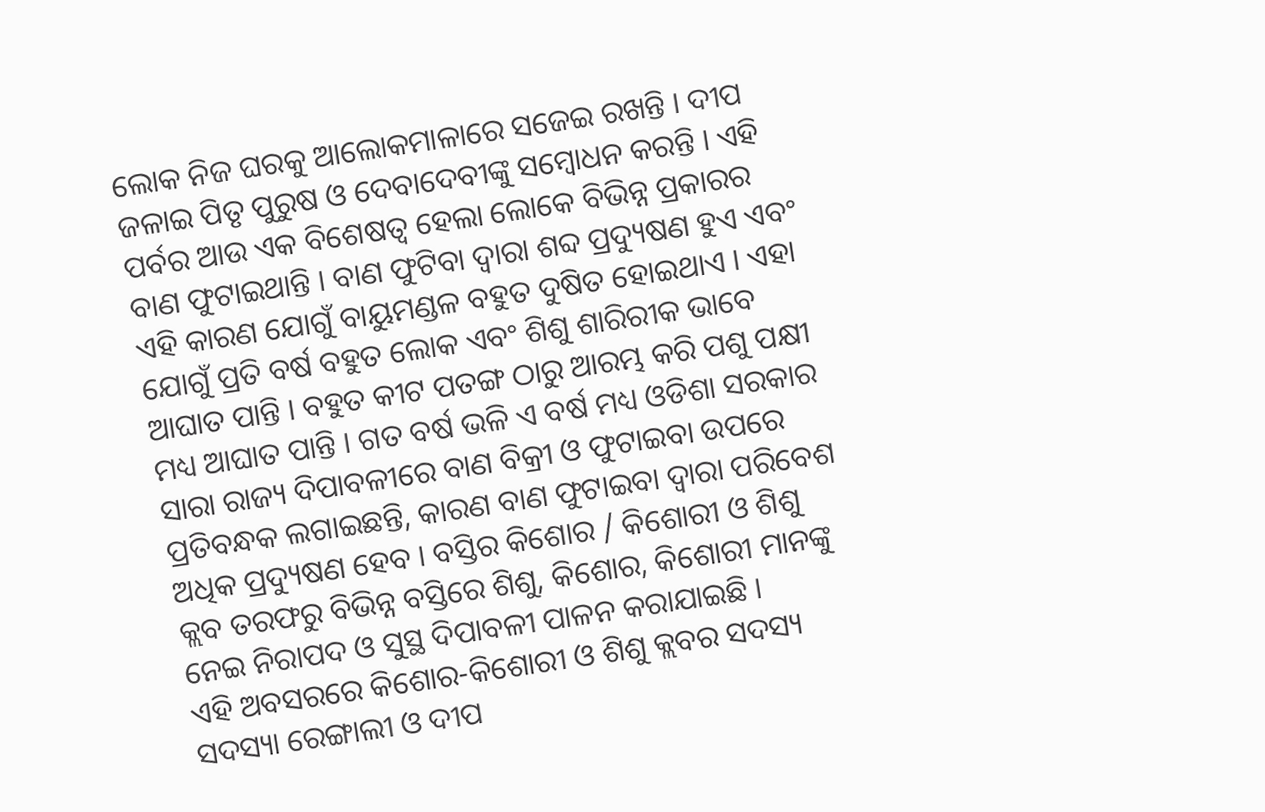ଲୋକ ନିଜ ଘରକୁ ଆଲୋକମାଳାରେ ସଜେଇ ରଖନ୍ତି । ଦୀପ ଜଳାଇ ପିତୃ ପୁରୁଷ ଓ ଦେବାଦେବୀଙ୍କୁ ସମ୍ବୋଧନ କରନ୍ତି । ଏହି ପର୍ବର ଆଉ ଏକ ବିଶେଷତ୍ୱ ହେଲା ଲୋକେ ବିଭିନ୍ନ ପ୍ରକାରର ବାଣ ଫୁଟାଇଥାନ୍ତି । ବାଣ ଫୁଟିବା ଦ୍ୱାରା ଶବ୍ଦ ପ୍ରଦ୍ୟୁଷଣ ହୁଏ ଏବଂ ଏହି କାରଣ ଯୋଗୁଁ ବାୟୁମଣ୍ଡଳ ବହୁତ ଦୁଷିତ ହୋଇଥାଏ । ଏହା ଯୋଗୁଁ ପ୍ରତି ବର୍ଷ ବହୁତ ଲୋକ ଏବଂ ଶିଶୁ ଶାରିରୀକ ଭାବେ ଆଘାତ ପାନ୍ତି । ବହୁତ କୀଟ ପତଙ୍ଗ ଠାରୁ ଆରମ୍ଭ କରି ପଶୁ ପକ୍ଷୀ ମଧ୍ୟ ଆଘାତ ପାନ୍ତି । ଗତ ବର୍ଷ ଭଳି ଏ ବର୍ଷ ମଧ୍ୟ ଓଡିଶା ସରକାର ସାରା ରାଜ୍ୟ ଦିପାବଳୀରେ ବାଣ ବିକ୍ରୀ ଓ ଫୁଟାଇବା ଉପରେ ପ୍ରତିବନ୍ଧକ ଲଗାଇଛନ୍ତି, କାରଣ ବାଣ ଫୁଟାଇବା ଦ୍ୱାରା ପରିବେଶ ଅଧିକ ପ୍ରଦ୍ୟୁଷଣ ହେବ । ବସ୍ତିର କିଶୋର / କିଶୋରୀ ଓ ଶିଶୁ କ୍ଲବ ତରଫରୁ ବିଭିନ୍ନ ବସ୍ତିରେ ଶିଶୁ, କିଶୋର, କିଶୋରୀ ମାନଙ୍କୁ ନେଇ ନିରାପଦ ଓ ସୁସ୍ଥ ଦିପାବଳୀ ପାଳନ କରାଯାଇଛି ।
ଏହି ଅବସରରେ କିଶୋର-କିଶୋରୀ ଓ ଶିଶୁ କ୍ଲବର ସଦସ୍ୟ ସଦସ୍ୟା ରେଙ୍ଗାଲୀ ଓ ଦୀପ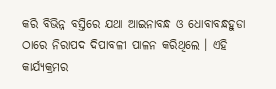କରି ବିଭିନ୍ନ ବସ୍ତିରେ ଯଥା ଆଇନାବନ୍ଧ ଓ ଧୋବାବନ୍ଧହୁଡା ଠାରେ ନିରାପଦ ଦିପାବଳୀ ପାଳନ କରିଥିଲେ । ଏହି କାର୍ଯ୍ୟକ୍ରମର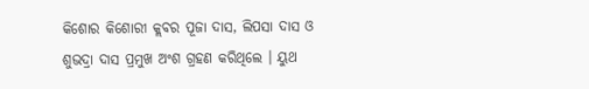କିଶୋର କିଶୋରୀ କ୍ଲବର ପୂଜା ଦାସ, ଲିପସା ଦାସ ଓ ଶୁଭଦ୍ରା ଦାସ ପ୍ରମୁଖ ଅଂଶ ଗ୍ରହଣ କରିଥିଲେ । ୟୁଥ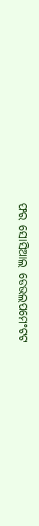ଫର ସୋସିଆଲ ଡେଭଲପମେଂଟଟ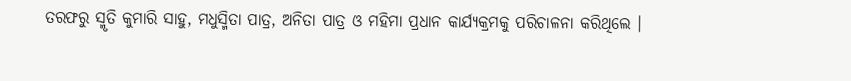ତରଫରୁ ସ୍ମୃତି କୁମାରି ସାହୁ, ମଧୁସ୍ମିତା ପାତ୍ର, ଅନିତା ପାତ୍ର ଓ ମହିମା ପ୍ରଧାନ କାର୍ଯ୍ୟକ୍ରମକୁ ପରିଚାଳନା କରିଥିଲେ ।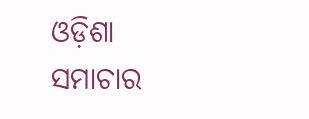ଓଡ଼ିଶା ସମାଚାର